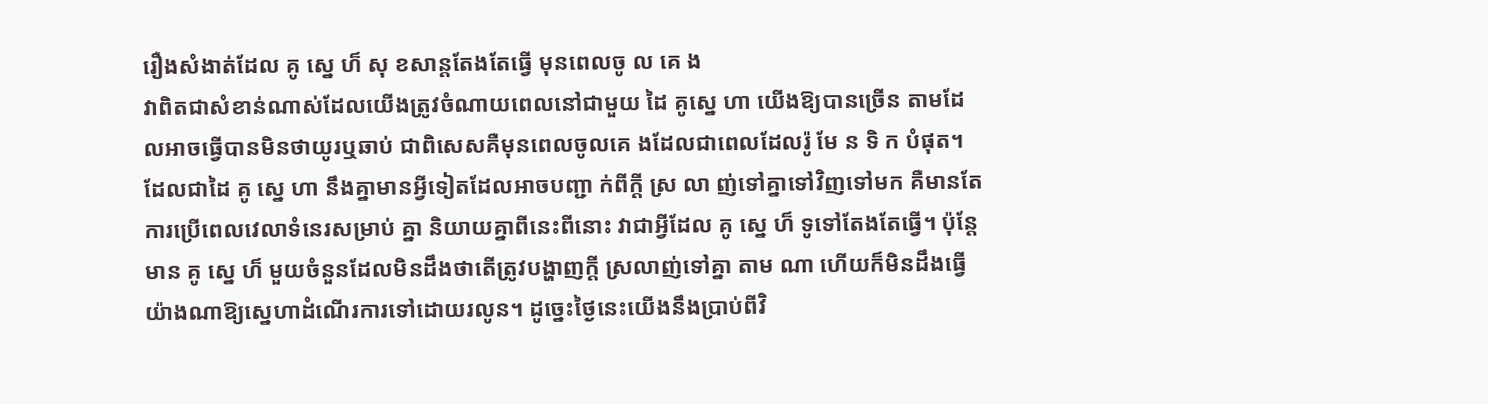រឿងសំងាត់ដែល គូ ស្នេ ហ៏ សុ ខសាន្តតែងតែធ្វើ មុនពេលចូ ល គេ ង
វាពិតជាសំខាន់ណាស់ដែលយើងត្រូវចំណាយពេលនៅជាមួយ ដៃ គូស្នេ ហា យើងឱ្យបានច្រើន តាមដែលអាចធ្វើបានមិនថាយូរឬឆាប់ ជាពិសេសគឺមុនពេលចូលគេ ងដែលជាពេលដែលរ៉ូ មែ ន ទិ ក បំផុត។
ដែលជាដៃ គូ ស្នេ ហា នឹងគ្នាមានអ្វីទៀតដែលអាចបញ្ជា ក់ពីក្តី ស្រ លា ញ់ទៅគ្នាទៅវិញទៅមក គឺមានតែការប្រើពេលវេលាទំនេរសម្រាប់ គ្នា និយាយគ្នាពីនេះពីនោះ វាជាអ្វីដែល គូ ស្នេ ហ៏ ទូទៅតែងតែធ្វើ។ ប៉ុន្តែមាន គូ ស្នេ ហ៏ មួយចំនួនដែលមិនដឹងថាតើត្រូវបង្ហាញក្តី ស្រលាញ់ទៅគ្នា តាម ណា ហើយក៏មិនដឹងធ្វើយ៉ាងណាឱ្យស្នេហាដំណើរការទៅដោយរលូន។ ដូច្នេះថ្ងៃនេះយើងនឹងប្រាប់ពីវិ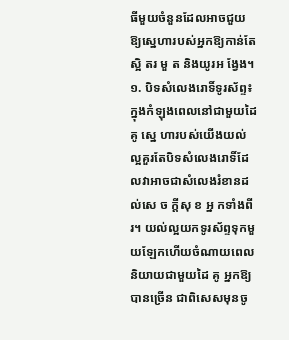ធីមួយចំនួនដែលអាចជួយឱ្យស្នេហារបស់អ្នកឱ្យកាន់តែស្អិ តរ មួ ត និងយូរអ ង្វែង។
១. បិទសំលេងរោទិ៍ទូរស័ព្ទ៖ ក្នុងកំឡុងពេលនៅជាមួយដៃ គូ ស្នេ ហារបស់យើងយល់ល្អគួរតែបិទសំលេងរោទិ៍ដែលវាអាចជាសំលេងរំខានដល់សេ ច ក្តីសុ ខ អ្ន កទាំងពីរ។ យល់ល្អយកទូរស័ព្ទទុកមួយឡែកហើយចំណាយពេលនិយាយជាមួយដៃ គូ អ្នកឱ្យបានច្រើន ជាពិសេសមុនចូ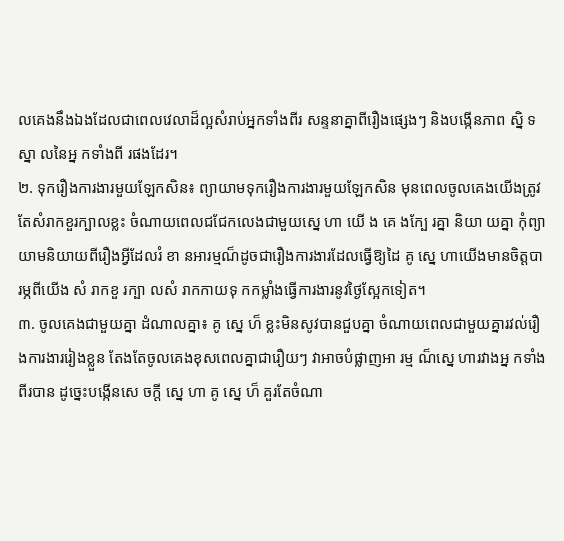លគេងនឹងឯងដែលជាពេលវេលាដ៏ល្អសំរាប់អ្នកទាំងពីរ សន្ទនាគ្នាពីរឿងផ្សេងៗ និងបង្កើនភាព ស្និ ទស្នា លនៃអ្ន កទាំងពី រផងដែរ។
២. ទុករឿងការងារមួយឡែកសិន៖ ព្យាយាមទុករឿងការងារមួយឡែកសិន មុនពេលចូលគេងយើងត្រូវតែសំរាកខួរក្បាលខ្លះ ចំណាយពេលជជែកលេងជាមួយស្នេ ហា យើ ង គេ ងក្បែ រគ្នា និយា យគ្នា កុំព្យាយាមនិយាយពីរឿងអ្វីដែលរំ ខា នអារម្មណ៏ដូចជារឿងការងារដែលធ្វើឱ្យដៃ គូ ស្នេ ហាយើងមានចិត្តបា រម្ភពីយើង សំ រាកខួ រក្បា លសំ រាកកាយទុ កកម្លាំងធ្វើការងារនូវថ្ងៃស្អែកទៀត។
៣. ចូលគេងជាមួយគ្នា ដំណាលគ្នា៖ គូ ស្នេ ហ៏ ខ្លះមិនសូវបានជួបគ្នា ចំណាយពេលជាមួយគ្នារវល់រឿងការងាររៀងខ្លួន តែងតែចូលគេងខុសពេលគ្នាជារឿយៗ វាអាចបំផ្លាញអា រម្ម ណ៏ស្នេ ហារវាងអ្ន កទាំង ពីរបាន ដូច្នេះបង្កើនសេ ចក្តី ស្នេ ហា គូ ស្នេ ហ៏ គួរតែចំណា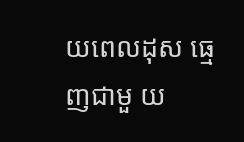យពេលដុស ធ្មេញជាមួ យ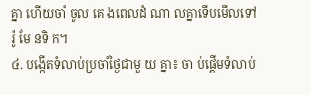គ្នា ហើយចាំ ចូល គេ ងពេលដំ ណា លគ្នាទើបមើលទៅ រ៉ូ មែ នទិ ក។
៤. បង្កើតទំលាប់ប្រចាំថ្ងៃជាមួ យ គ្នា៖ ចា ប់ផ្តើមទំលាប់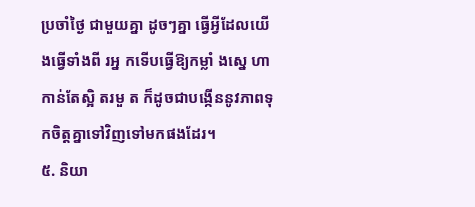ប្រចាំថ្ងៃ ជាមួយគ្នា ដូចៗគ្នា ធ្វើអ្វីដែលយើងធ្វើទាំងពី រអ្ន កទើបធ្វើឱ្យកម្លាំ ងស្នេ ហា កាន់តែស្អិ តរមួ ត ក៏ដូចជាបង្កើននូវភាពទុកចិត្តគ្នាទៅវិញទៅមកផងដែរ។
៥. និយា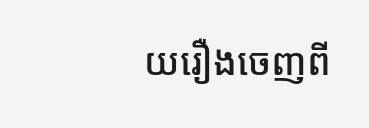យរឿងចេញពី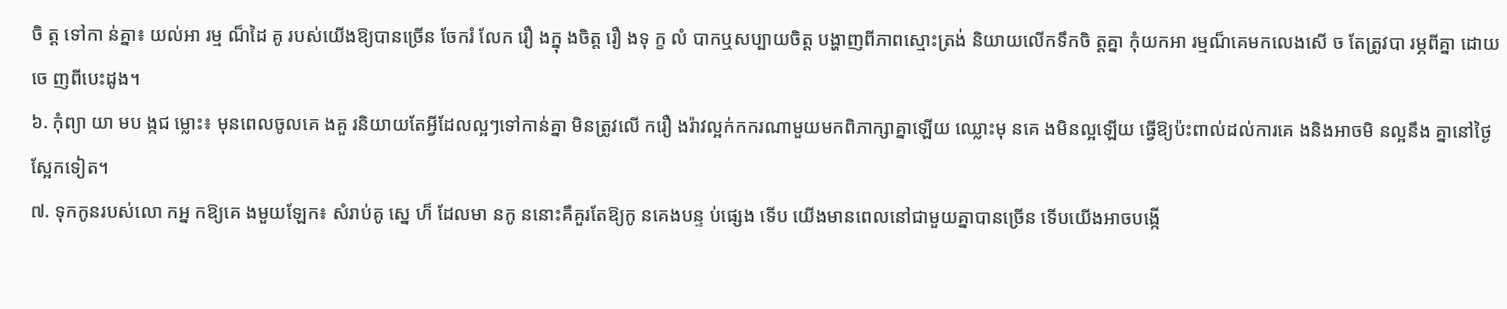ចិ ត្ត ទៅកា ន់គ្នា៖ យល់អា រម្ម ណ៏ដៃ គូ របស់យើងឱ្យបានច្រើន ចែករំ លែក រឿ ងក្នុ ងចិត្ត រឿ ងទុ ក្ខ លំ បាកឬសប្បាយចិត្ត បង្ហាញពីភាពស្មោះត្រង់ និយាយលើកទឹកចិ ត្តគ្នា កុំយកអា រម្មណ៏គេមកលេងសើ ច តែត្រូវបា រម្ភពីគ្នា ដោយចេ ញពីបេះដូង។
៦. កុំព្យា យា មប ង្កជ ម្លោះ៖ មុនពេលចូលគេ ងគួ រនិយាយតែអ្វីដែលល្អៗទៅកាន់គ្នា មិនត្រូវលើ ករឿ ងរ៉ាវល្អក់កករណាមួយមកពិភាក្សាគ្នាឡើយ ឈ្លោះមុ នគេ ងមិនល្អឡើយ ធ្វើឱ្យប៉ះពាល់ដល់ការគេ ងនិងអាចមិ នល្អនឹង គ្នានៅថ្ងៃស្អែកទៀត។
៧. ទុកកូនរបស់លោ កអ្ន កឱ្យគេ ងមួយឡែក៖ សំរាប់គូ ស្នេ ហ៏ ដែលមា នកូ ននោះគឺគួរតែឱ្យកូ នគេងបន្ទ ប់ផ្សេង ទើប យើងមានពេលនៅជាមួយគ្នាបានច្រើន ទើបយើងអាចបង្កើ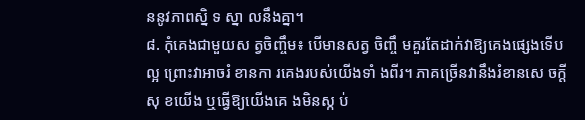ននូវភាពស្និ ទ ស្នា លនឹងគ្នា។
៨. កុំគេងជាមួយស ត្វចិញ្ចឹម៖ បើមានសត្វ ចិញ្ចឹ មគួរតែដាក់វាឱ្យគេងផ្សេងទើបល្អ ព្រោះវាអាចរំ ខានកា រគេងរបស់យើងទាំ ងពីរ។ ភាគច្រើនវានឹងរំខានសេ ចក្តី សុ ខយើង ឬធ្វើឱ្យយើងគេ ងមិនស្ក ប់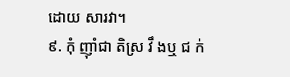ដោយ សារវា។
៩. កុំ ញ៉ាំជា តិស្រ វឹ ងឬ ជ ក់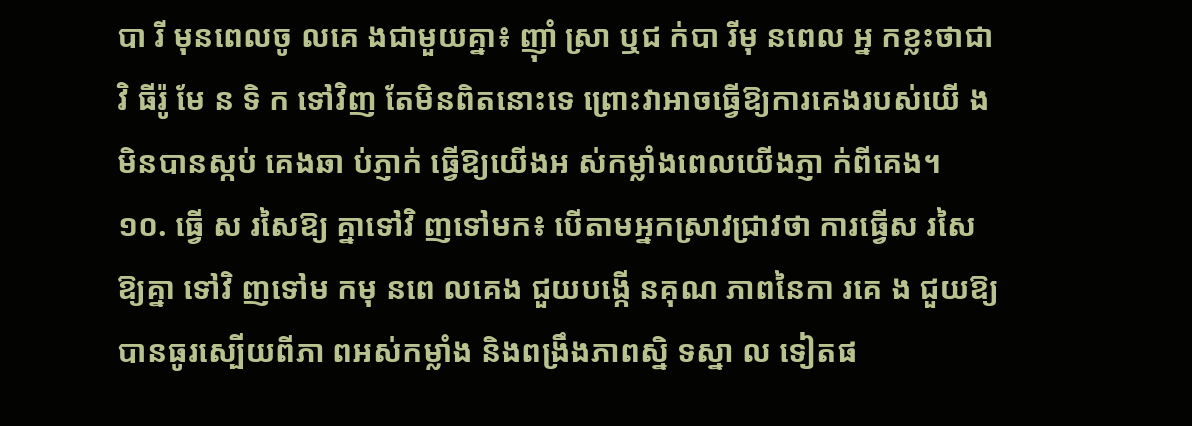បា រី មុនពេលចូ លគេ ងជាមួយគ្នា៖ ញ៉ាំ ស្រា ឬជ ក់បា រីមុ នពេល អ្ន កខ្លះថាជាវិ ធីរ៉ូ មែ ន ទិ ក ទៅវិញ តែមិនពិតនោះទេ ព្រោះវាអាចធ្វើឱ្យការគេងរបស់យើ ងមិនបានស្កប់ គេងឆា ប់ភ្ញាក់ ធ្វើឱ្យយើងអ ស់កម្លាំងពេលយើងភ្ញា ក់ពីគេង។
១០. ធ្វើ ស រសៃឱ្យ គ្នាទៅវិ ញទៅមក៖ បើតាមអ្នកស្រាវជ្រាវថា ការធ្វើស រសៃ ឱ្យគ្នា ទៅវិ ញទៅម កមុ នពេ លគេង ជួយបង្កើ នគុណ ភាពនៃកា រគេ ង ជួយឱ្យបានធូរស្បើយពីភា ពអស់កម្លាំង និងពង្រឹងភាពស្និ ទស្នា ល ទៀតផ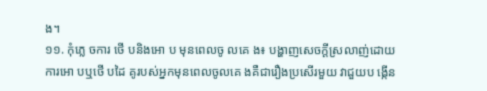ង។
១១. កុំភ្លេ ចការ ថើ បនិងអោ ប មុនពេលចូ លគេ ង៖ បង្ហាញសេចក្តីស្រលាញ់ដោយការអោ បឬថើ បដៃ គូរបស់អ្នកមុនពេលចូលគេ ងគឺជារឿងប្រសើរមួយ វាជួយប ង្កើន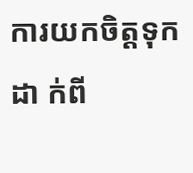ការយកចិត្តទុកដា ក់ពី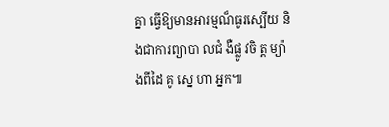គ្នា ធ្វើឱ្យមានអារម្មណ៏ធូរស្បើយ និងជាការព្យាបា លជំ ងឺផ្លូ វចិ ត្ត ម្យ៉ា ងពីដៃ គូ ស្នេ ហា អ្នក៕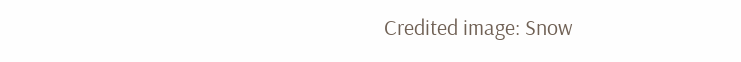Credited image: Snow